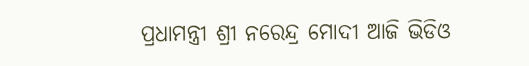ପ୍ରଧାମନ୍ତ୍ରୀ ଶ୍ରୀ ନରେନ୍ଦ୍ର ମୋଦୀ ଆଜି ଭିଡିଓ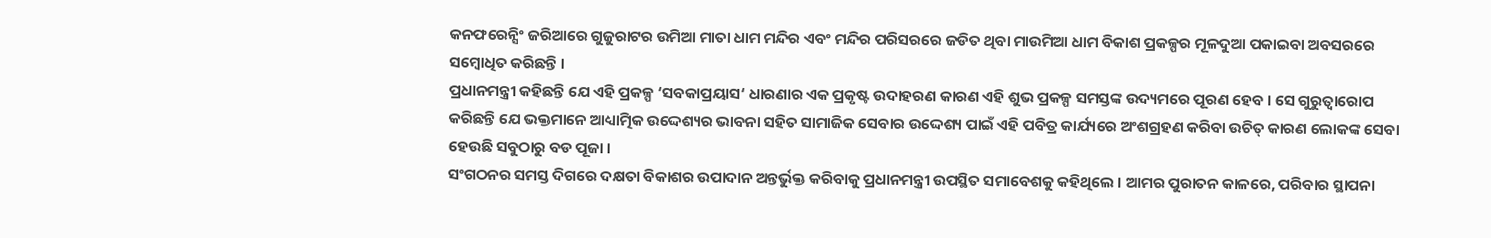କନଫରେନ୍ସିଂ ଜରିଆରେ ଗୁଜୁରାଟର ଉମିଆ ମାତା ଧାମ ମନ୍ଦିର ଏବଂ ମନ୍ଦିର ପରିସରରେ ଜଡିତ ଥିବା ମାଉମିଆ ଧାମ ବିକାଶ ପ୍ରକଳ୍ପର ମୂଳଦୁଆ ପକାଇବା ଅବସରରେ ସମ୍ବୋଧିତ କରିଛନ୍ତି ।
ପ୍ରଧାନମନ୍ତ୍ରୀ କହିଛନ୍ତି ଯେ ଏହି ପ୍ରକଳ୍ପ ‘ସବକାପ୍ରୟାସ‘ ଧାରଣାର ଏକ ପ୍ରକୃଷ୍ଟ ଉଦାହରଣ କାରଣ ଏହି ଶୁଭ ପ୍ରକଳ୍ପ ସମସ୍ତଙ୍କ ଉଦ୍ୟମରେ ପୂରଣ ହେବ । ସେ ଗୁରୁତ୍ୱାରୋପ କରିଛନ୍ତି ଯେ ଭକ୍ତମାନେ ଆଧ୍ୟାତ୍ମିକ ଉଦ୍ଦେଶ୍ୟର ଭାବନା ସହିତ ସାମାଜିକ ସେବାର ଉଦ୍ଦେଶ୍ୟ ପାଇଁ ଏହି ପବିତ୍ର କାର୍ଯ୍ୟରେ ଅଂଶଗ୍ରହଣ କରିବା ଉଚିତ୍ କାରଣ ଲୋକଙ୍କ ସେବା ହେଉଛି ସବୁଠାରୁ ବଡ ପୂଜା ।
ସଂଗଠନର ସମସ୍ତ ଦିଗରେ ଦକ୍ଷତା ବିକାଶର ଉପାଦାନ ଅନ୍ତର୍ଭୁକ୍ତ କରିବାକୁ ପ୍ରଧାନମନ୍ତ୍ରୀ ଉପସ୍ଥିତ ସମାବେଶକୁ କହିଥିଲେ । ଆମର ପୁରାତନ କାଳରେ, ପରିବାର ସ୍ଥାପନା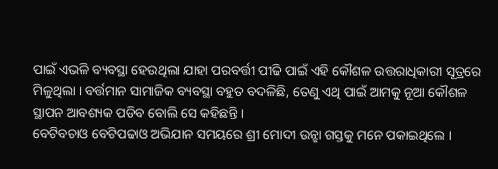ପାଇଁ ଏଭଳି ବ୍ୟବସ୍ଥା ହେଉଥିଲା ଯାହା ପରବର୍ତ୍ତୀ ପୀଢି ପାଇଁ ଏହି କୌଶଳ ଉତ୍ତରାଧିକାରୀ ସୂତ୍ରରେ ମିଳୁଥିଲା । ବର୍ତ୍ତମାନ ସାମାଜିକ ବ୍ୟବସ୍ଥା ବହୁତ ବଦଳିଛି, ତେଣୁ ଏଥି ପାଇଁ ଆମକୁ ନୂଆ କୌଶଳ ସ୍ଥାପନ ଆବଶ୍ୟକ ପଡିବ ବୋଲି ସେ କହିଛନ୍ତି ।
ବେଟିବଚାଓ ବେଟିପଢାଓ ଅଭିଯାନ ସମୟରେ ଶ୍ରୀ ମୋଦୀ ଉନ୍ଝା ଗସ୍ତକୁ ମନେ ପକାଇଥିଲେ ।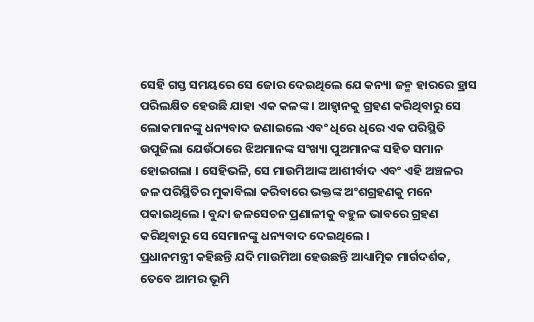ସେହି ଗସ୍ତ ସମୟରେ ସେ ଜୋର ଦେଇଥିଲେ ଯେ କନ୍ୟା ଜନ୍ମ ହାରରେ ହ୍ରାସ ପରିଲକ୍ଷିତ ହେଉଛି ଯାହା ଏକ କଳଙ୍କ । ଆହ୍ୱାନକୁ ଗ୍ରହଣ କରିଥିବାରୁ ସେ ଲୋକମାନଙ୍କୁ ଧନ୍ୟବାଦ ଜଣାଇଲେ ଏବଂ ଧିରେ ଧିରେ ଏକ ପରିସ୍ଥିତି ଉପୁଜିଲା ଯେଉଁଠାରେ ଝିଅମାନଙ୍କ ସଂଖ୍ୟା ପୁଅମାନଙ୍କ ସହିତ ସମାନ ହୋଇଗଲା । ସେହିଭଳି, ସେ ମାଉମିଆଙ୍କ ଆଶୀର୍ବାଦ ଏବଂ ଏହି ଅଞ୍ଚଳର ଜଳ ପରିସ୍ଥିତିର ମୁକାବିଲା କରିବାରେ ଭକ୍ତଙ୍କ ଅଂଶଗ୍ରହଣକୁ ମନେ ପକାଇଥିଲେ । ବୁନ୍ଦା ଜଳସେଚନ ପ୍ରଣାଳୀକୁ ବହୁଳ ଭାବରେ ଗ୍ରହଣ କରିଥିବାରୁ ସେ ସେମାନଙ୍କୁ ଧନ୍ୟବାଦ ଦେଇଥିଲେ ।
ପ୍ରଧାନମନ୍ତ୍ରୀ କହିଛନ୍ତି ଯଦି ମାଉମିଆ ହେଉଛନ୍ତି ଆଧ୍ୟାତ୍ମିକ ମାର୍ଗଦର୍ଶକ, ତେବେ ଆମର ଭୂମି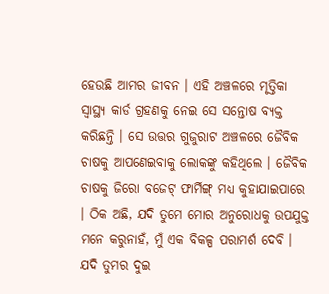ହେଉଛି ଆମର ଜୀବନ । ଏହି ଅଞ୍ଚଳରେ ମୃତ୍ତିକା ସ୍ୱାସ୍ଥ୍ୟ କାର୍ଡ ଗ୍ରହଣକୁ ନେଇ ସେ ସନ୍ତୋଷ ବ୍ୟକ୍ତ କରିଛନ୍ତି । ସେ ଉତ୍ତର ଗୁଜୁରାଟ ଅଞ୍ଚଳରେ ଜୈବିକ ଚାଷକୁ ଆପଣେଇବାକୁ ଲୋକଙ୍କୁ କହିଥିଲେ । ଜୈବିକ ଚାଷକୁ ଜିରୋ ବଜେଟ୍ ଫାର୍ମିଙ୍ଗ୍ ମଧ୍ୟ କୁହାଯାଇପାରେ । ଠିକ ଅଛି, ଯଦି ତୁମେ ମୋର ଅନୁରୋଧକୁ ଉପଯୁକ୍ତ ମନେ କରୁନାହଁ, ମୁଁ ଏକ ବିକଳ୍ପ ପରାମର୍ଶ ଦେବି । ଯଦି ତୁମର ଦୁଇ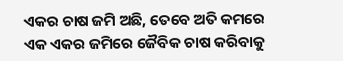ଏକର ଚାଷ ଜମି ଅଛି, ତେବେ ଅତି କମରେ ଏକ ଏକର ଜମିରେ ଜୈବିକ ଚାଷ କରିବାକୁ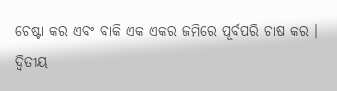ଚେଷ୍ଟା କର ଏବଂ ବାକି ଏକ ଏକର ଜମିରେ ପୂର୍ବପରି ଚାଷ କର । ଦ୍ୱିତୀୟ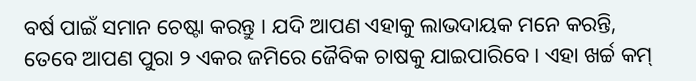ବର୍ଷ ପାଇଁ ସମାନ ଚେଷ୍ଟା କରନ୍ତୁ । ଯଦି ଆପଣ ଏହାକୁ ଲାଭଦାୟକ ମନେ କରନ୍ତି, ତେବେ ଆପଣ ପୁରା ୨ ଏକର ଜମିରେ ଜୈବିକ ଚାଷକୁ ଯାଇପାରିବେ । ଏହା ଖର୍ଚ୍ଚ କମ୍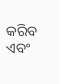କରିବ ଏବଂ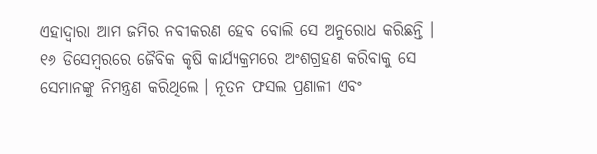ଏହାଦ୍ୱାରା ଆମ ଜମିର ନବୀକରଣ ହେବ ବୋଲି ସେ ଅନୁରୋଧ କରିଛନ୍ତି । ୧୬ ଡିସେମ୍ବରରେ ଜୈବିକ କୃଷି କାର୍ଯ୍ୟକ୍ରମରେ ଅଂଶଗ୍ରହଣ କରିବାକୁ ସେ ସେମାନଙ୍କୁ ନିମନ୍ତ୍ରଣ କରିଥିଲେ । ନୂତନ ଫସଲ ପ୍ରଣାଳୀ ଏବଂ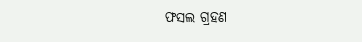ଫସଲ ଗ୍ରହଣ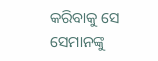କରିବାକୁ ସେ ସେମାନଙ୍କୁ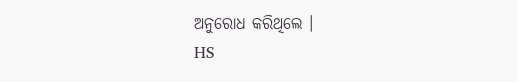ଅନୁରୋଧ କରିଥିଲେ ।
HS